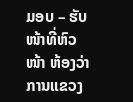ມອບ – ຮັບໜ້າທີ່ຫົວໜ້າ ຫ້ອງວ່າການແຂວງ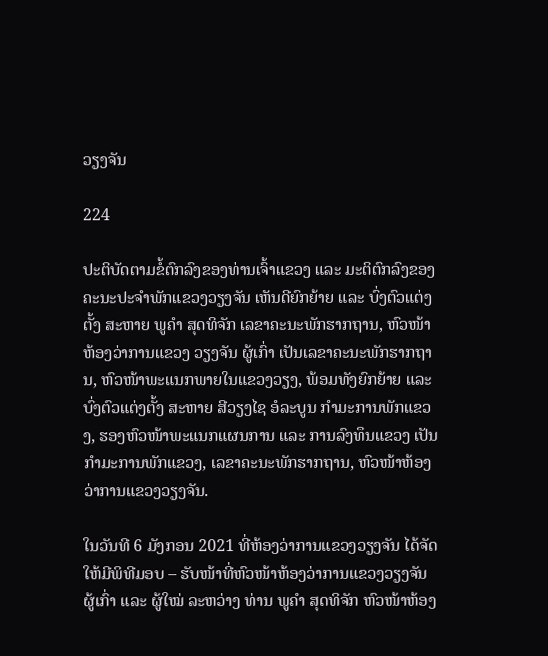ວຽງຈັນ

224

ປະຕິບັດຕາມຂໍ້ຕົກລົງຂອງທ່ານເຈົ້າແຂວງ ແລະ ມະຕິຕົກລົງຂອງຄະນະປະຈຳພັກແຂວງວຽງຈັນ ເຫັນດີຍົກຍ້າຍ ແລະ ບົ່ງຕົວແຕ່ງຕັ້ງ ສະຫາຍ ພູຄຳ ສຸດທິຈັກ ເລຂາຄະນະພັກຮາກຖານ, ຫົວໜ້າຫ້ອງວ່າການແຂວງ ວຽງຈັນ ຜູ້ເກົ່າ ເປັນເລຂາຄະນະພັກຮາກຖານ, ຫົວໜ້າພະແນກພາຍໃນແຂວງວຽງ, ພ້ອມທັງຍົກຍ້າຍ ແລະ ບົ່ງຕົວແຕ່ງຕັ້ງ ສະຫາຍ ສີວຽງໄຊ ອໍລະບູນ ກຳມະການພັກແຂວງ, ຮອງຫົວໜ້າພະແນກແຜນການ ແລະ ການລົງທຶນແຂວງ ເປັນກຳມະການພັກແຂວງ, ເລຂາຄະນະພັກຮາກຖານ, ຫົວໜ້າຫ້ອງວ່າການແຂວງວຽງຈັນ.

ໃນວັນທີ 6 ມັງກອນ 2021 ທີ່ຫ້ອງວ່າການແຂວງວຽງຈັນ ໄດ້ຈັດໃຫ້ມີພິທີມອບ – ຮັບໜ້າທີ່ຫົວໜ້າຫ້ອງວ່າການແຂວງວຽງຈັນ ຜູ້ເກົ່າ ແລະ ຜູ້ໃໝ່ ລະຫວ່າງ ທ່ານ ພູຄຳ ສຸດທິຈັກ ຫົວໜ້າຫ້ອງ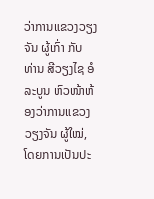ວ່າການແຂວງວຽງຈັນ ຜູ້ເກົ່າ ກັບ ທ່ານ ສີວຽງໄຊ ອໍລະບູນ ຫົວໜ້າຫ້ອງວ່າການແຂວງ ວຽງຈັນ ຜູ້ໃໝ່, ໂດຍການເປັນປະ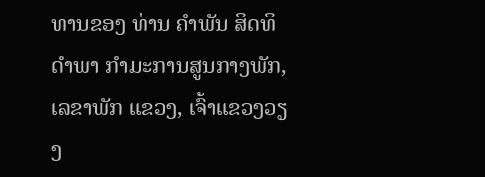ທານຂອງ ທ່ານ ຄຳພັນ ສິດທິດຳພາ ກຳມະການສູນກາງພັກ, ເລຂາພັກ ແຂວງ, ເຈົ້າແຂວງວຽງ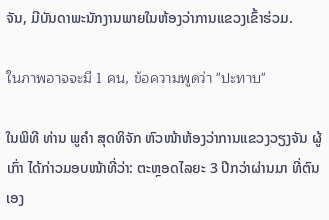ຈັນ, ມີບັນດາພະນັກງານພາຍໃນຫ້ອງວ່າການແຂວງເຂົ້າຮ່ວມ.

ในภาพอาจจะมี 1 คน, ข้อความพูดว่า "ปะทาบ"

ໃນພິທີ ທ່ານ ພູຄຳ ສຸດທິຈັກ ຫົວໜ້າຫ້ອງວ່າການແຂວງວຽງຈັນ ຜູ້ເກົ່າ ໄດ້ກ່າວມອບໜ້າທີ່ວ່າ: ຕະຫຼອດໄລຍະ 3 ປີກວ່າຜ່ານມາ ທີ່ຕົນເອງ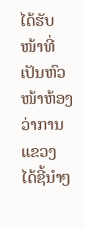ໄດ້ຮັບໜ້າທີ່ເປັນຫົວໜ້າຫ້ອງວ່າການແຂວງ ໄດ້ຊີ້ນຳໆ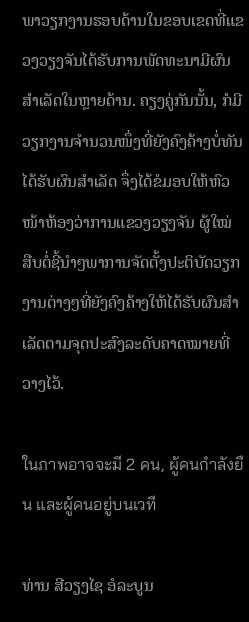ພາວຽກງານຮອບດ້ານໃນຂອບເຂດທີ່ແຂວງວຽງຈັນໄດ້ຮັບການພັດທະນາມີຜົນສຳເລັດໃນຫຼາຍດ້ານ. ຄຽງຄູ່ກັນນັ້ນ, ກໍມີວຽກງານຈຳນວນໜຶ່ງທີ່ຍັງຄົງຄ້າງບໍ່ທັນໄດ້ຮັບຜົນສຳເລັດ ຈຶ່ງໄດ້ຂໍມອບໃຫ້ຫົວໜ້າຫ້ອງວ່າການແຂວງວຽງຈັນ ຜູ້ໃໝ່ ສືບຕໍ່ຊີ້ນຳໆພາການຈັດຕັ້ງປະຕິບັດວຽກງານຕ່າງໆທີ່ຍັງຄົງຄ້າງໃຫ້ໄດ້ຮັບຜົນສຳເລັດຕາມຈຸດປະສົງລະດັບຄາດໝາຍທີ່ວາງໄວ້.

ในภาพอาจจะมี 2 คน, ผู้คนกำลังยืน และผู้คนอยู่บนเวที

ທ່ານ ສີວຽງໄຊ ອໍລະບູນ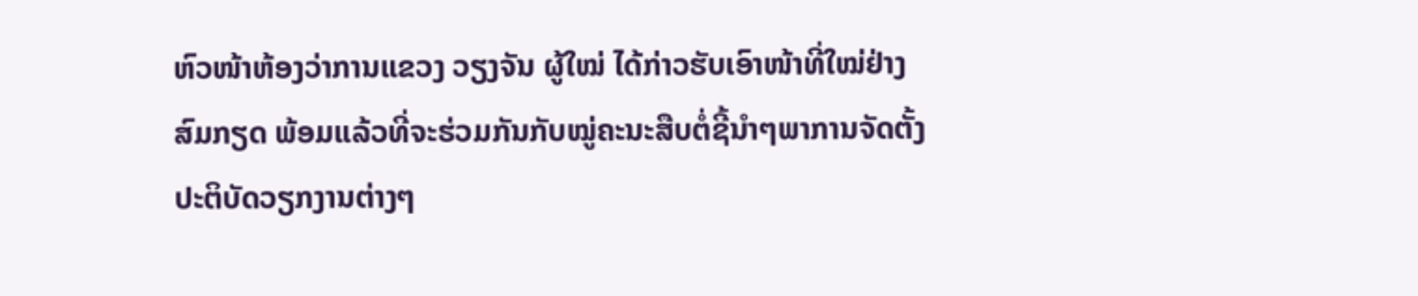ຫົວໜ້າຫ້ອງວ່າການແຂວງ ວຽງຈັນ ຜູ້ໃໝ່ ໄດ້ກ່າວຮັບເອົາໜ້າທີ່ໃໝ່ຢ່າງສົມກຽດ ພ້ອມແລ້ວທີ່ຈະຮ່ວມກັນກັບໝູ່ຄະນະສືບຕໍ່ຊີ້ນຳໆພາການຈັດຕັ້ງປະຕິບັດວຽກງານຕ່າງໆ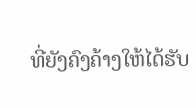ທີ່ຍັງຄົງຄ້າງໃຫ້ໄດ້ຮັບ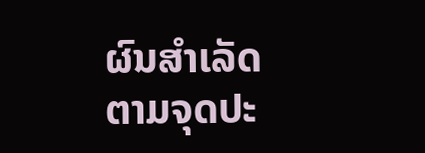ຜົນສຳເລັດຕາມຈຸດປະ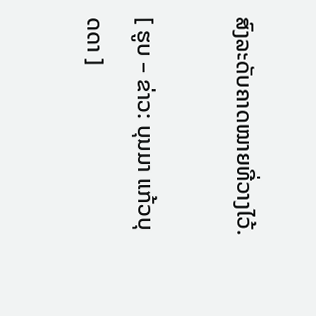ສົງລະດັບຄາດໝາຍທີ່ວາງໄວ້.

[ ຮູບ – ຂ່າວ: ບຸນມາ ແກ້ວບຸດດາ ]